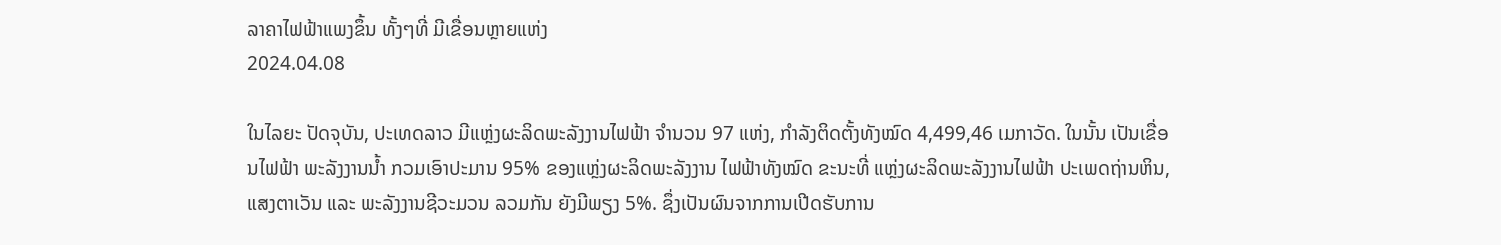ລາຄາໄຟຟ້າແພງຂຶ້ນ ທັ້ງໆທີ່ ມີເຂື່ອນຫຼາຍແຫ່ງ
2024.04.08

ໃນໄລຍະ ປັດຈຸບັນ, ປະເທດລາວ ມີແຫຼ່ງຜະລິດພະລັງງານໄຟຟ້າ ຈຳນວນ 97 ແຫ່ງ, ກຳລັງຕິດຕັ້ງທັງໝົດ 4,499,46 ເມກາວັດ. ໃນນັ້ນ ເປັນເຂື່ອນໄຟຟ້າ ພະລັງງານນ້ຳ ກວມເອົາປະມານ 95% ຂອງແຫຼ່ງຜະລິດພະລັງງານ ໄຟຟ້າທັງໝົດ ຂະນະທີ່ ແຫຼ່ງຜະລິດພະລັງງານໄຟຟ້າ ປະເພດຖ່ານຫິນ, ແສງຕາເວັນ ແລະ ພະລັງງານຊີວະມວນ ລວມກັນ ຍັງມີພຽງ 5%. ຊຶ່ງເປັນຜົນຈາກການເປີດຮັບການ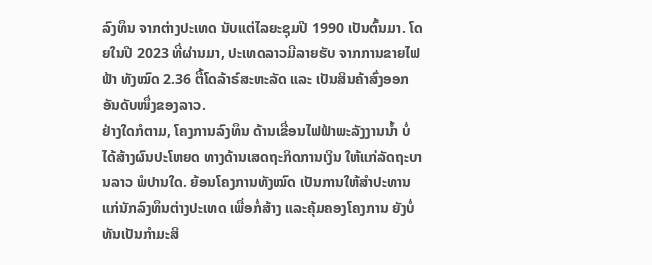ລົງທຶນ ຈາກຕ່າງປະເທດ ນັບແຕ່ໄລຍະຊຸມປີ 1990 ເປັນຕົ້ນມາ. ໂດຍໃນປີ 2023 ທີ່ຜ່ານມາ, ປະເທດລາວມີລາຍຮັບ ຈາກການຂາຍໄຟຟ້າ ທັງໝົດ 2.36 ຕື້ໂດລ້າຣ໌ສະຫະລັດ ແລະ ເປັນສິນຄ້າສົ່ງອອກ ອັນດັບໜຶ່ງຂອງລາວ.
ຢ່າງໃດກໍຕາມ, ໂຄງການລົງທຶນ ດ້ານເຂື່ອນໄຟຟ້າພະລັງງານນ້ຳ ບໍ່ໄດ້ສ້າງຜົນປະໂຫຍດ ທາງດ້ານເສດຖະກິດການເງິນ ໃຫ້ແກ່ລັດຖະບານລາວ ພໍປານໃດ. ຍ້ອນໂຄງການທັງໝົດ ເປັນການໃຫ້ສຳປະທານ ແກ່ນັກລົງທຶນຕ່າງປະເທດ ເພື່ອກໍ່ສ້າງ ແລະຄຸ້ມຄອງໂຄງການ ຍັງບໍ່ທັນເປັນກຳມະສິ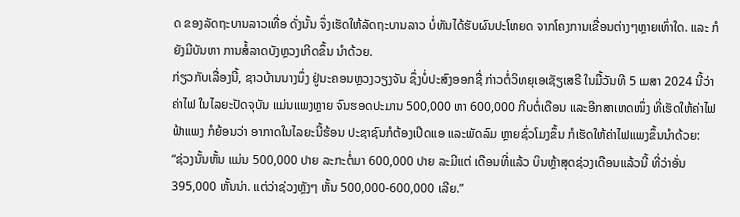ດ ຂອງລັດຖະບານລາວເທື່ອ ດັ່ງນັ້ນ ຈຶ່ງເຮັດໃຫ້ລັດຖະບານລາວ ບໍ່ທັນໄດ້ຮັບຜົນປະໂຫຍດ ຈາກໂຄງການເຂື່ອນຕ່າງໆຫຼາຍເທົ່າໃດ. ແລະ ກໍຍັງມີບັນຫາ ການສໍ້ລາດບັງຫຼວງເກີດຂຶ້ນ ນຳດ້ວຍ.
ກ່ຽວກັບເລື່ອງນີ້, ຊາວບ້ານນາງນຶ່ງ ຢູ່ນະຄອນຫຼວງວຽງຈັນ ຊຶ່ງບໍ່ປະສົງອອກຊື່ ກ່າວຕໍ່ວິທຍຸເອເຊັຽເສຣີ ໃນມື້ວັນທີ 5 ເມສາ 2024 ນີ້ວ່າ ຄ່າໄຟ ໃນໄລຍະປັດຈຸບັນ ແມ່ນແພງຫຼາຍ ຈົນຮອດປະມານ 500,000 ຫາ 600,000 ກີບຕໍ່ເດືອນ ແລະອີກສາເຫດໜຶ່ງ ທີ່ເຮັດໃຫ້ຄ່າໄຟຟ້າແພງ ກໍຍ້ອນວ່າ ອາກາດໃນໄລຍະນີ້ຮ້ອນ ປະຊາຊົນກໍຕ້ອງເປີດແອ ແລະພັດລົມ ຫຼາຍຊົ່ວໂມງຂຶ້ນ ກໍເຮັດໃຫ້ຄ່າໄຟແພງຂຶ້ນນໍາດ້ວຍ:
“ຊ່ວງນັ້ນຫັ້ນ ແມ່ນ 500,000 ປາຍ ລະກະຕໍ່ມາ 600,000 ປາຍ ລະມີແຕ່ ເດືອນທີ່ແລ້ວ ບິນຫຼ້າສຸດຊ່ວງເດືອນແລ້ວນີ້ ທີ່ວ່າອັ່ນ 395,000 ຫັ້ນນ່າ. ແຕ່ວ່າຊ່ວງຫຼັງໆ ຫັ້ນ 500,000-600,000 ເລີຍ.”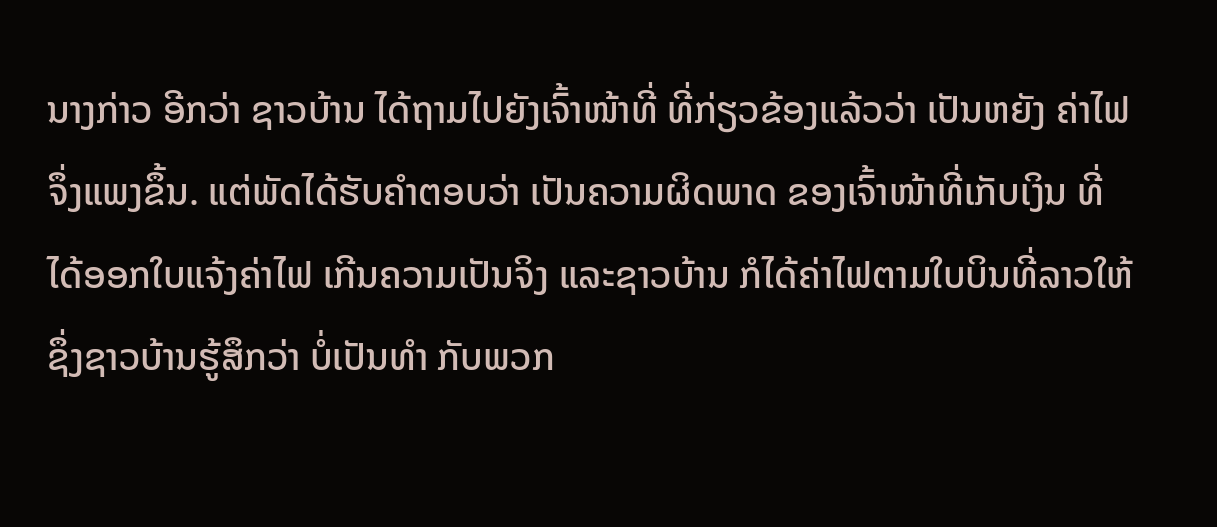ນາງກ່າວ ອີກວ່າ ຊາວບ້ານ ໄດ້ຖາມໄປຍັງເຈົ້າໜ້າທີ່ ທີ່ກ່ຽວຂ້ອງແລ້ວວ່າ ເປັນຫຍັງ ຄ່າໄຟຈຶ່ງແພງຂຶ້ນ. ແຕ່ພັດໄດ້ຮັບຄຳຕອບວ່າ ເປັນຄວາມຜິດພາດ ຂອງເຈົ້າໜ້າທີ່ເກັບເງິນ ທີ່ໄດ້ອອກໃບແຈ້ງຄ່າໄຟ ເກີນຄວາມເປັນຈິງ ແລະຊາວບ້ານ ກໍໄດ້ຄ່າໄຟຕາມໃບບິນທີ່ລາວໃຫ້ ຊຶ່ງຊາວບ້ານຮູ້ສຶກວ່າ ບໍ່ເປັນທຳ ກັບພວກ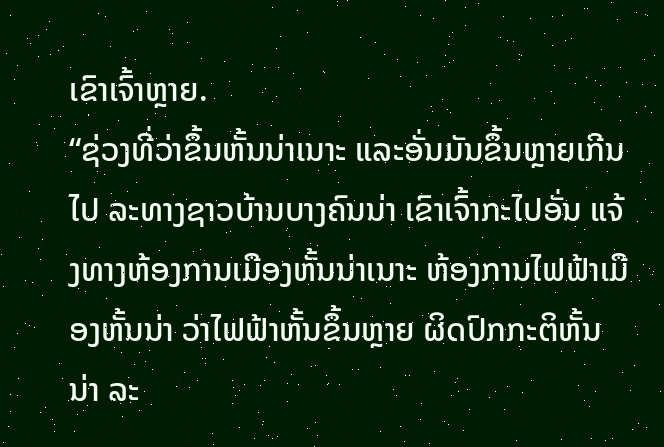ເຂົາເຈົ້າຫຼາຍ.
“ຊ່ວງທີ່ວ່າຂຶ້ນຫັ້ນນ່າເນາະ ແລະອັ່ນມັນຂຶ້ນຫຼາຍເກີນໄປ ລະທາງຊາວບ້ານບາງຄົນນ່າ ເຂົາເຈົ້າກະໄປອັ່ນ ແຈ້ງທາງຫ້ອງການເມືອງຫັ້ນນ່າເນາະ ຫ້ອງການໄຟຟ້າເມືອງຫັ້ນນ່າ ວ່າໄຟຟ້າຫັ້ນຂຶ້ນຫຼາຍ ຜິດປົກກະຕິຫັ້ນນ່າ ລະ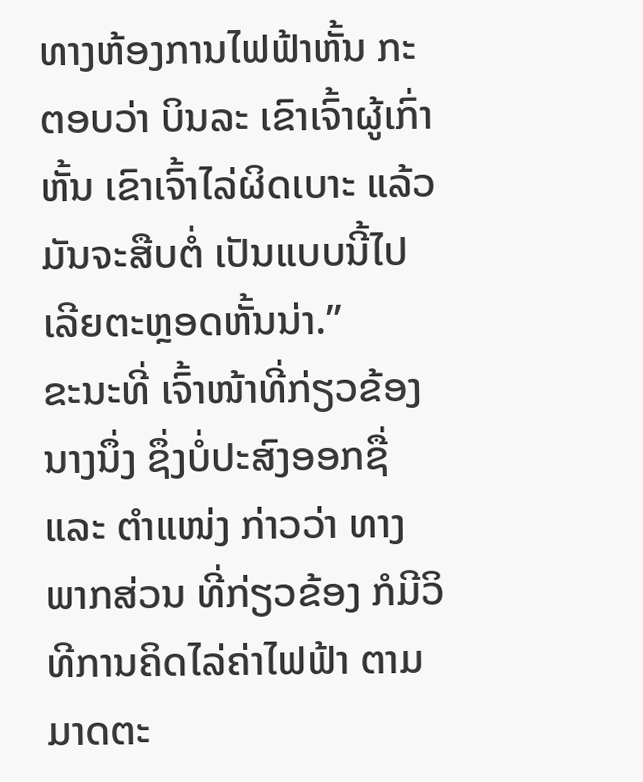ທາງຫ້ອງການໄຟຟ້າຫັ້ນ ກະຕອບວ່າ ບິນລະ ເຂົາເຈົ້າຜູ້ເກົ່າຫັ້ນ ເຂົາເຈົ້າໄລ່ຜິດເບາະ ແລ້ວມັນຈະສືບຕໍ່ ເປັນແບບນີ້ໄປເລີຍຕະຫຼອດຫັ້ນນ່າ.”
ຂະນະທີ່ ເຈົ້າໜ້າທີ່ກ່ຽວຂ້ອງນາງນຶ່ງ ຊຶ່ງບໍ່ປະສົງອອກຊື່ ແລະ ຕຳແໜ່ງ ກ່າວວ່າ ທາງພາກສ່ວນ ທີ່ກ່ຽວຂ້ອງ ກໍມີວິທີການຄິດໄລ່ຄ່າໄຟຟ້າ ຕາມມາດຕະ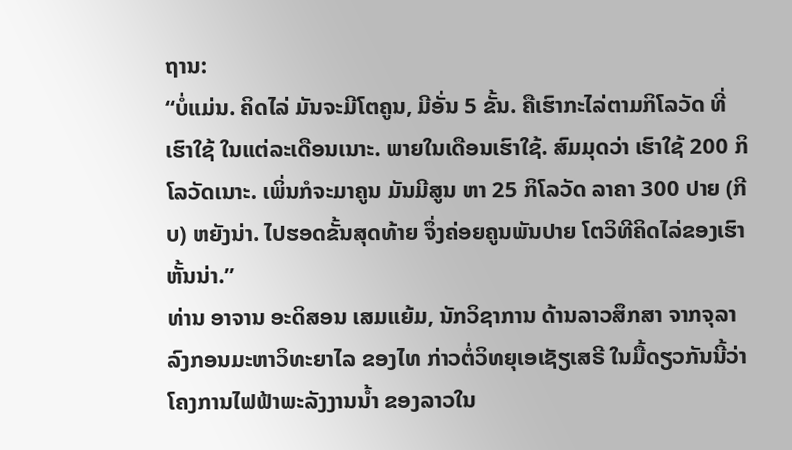ຖານ:
“ບໍ່ແມ່ນ. ຄິດໄລ່ ມັນຈະມີໂຕຄູນ, ມີອັ່ນ 5 ຂັ້ນ. ຄືເຮົາກະໄລ່ຕາມກິໂລວັດ ທີ່ເຮົາໃຊ້ ໃນແຕ່ລະເດືອນເນາະ. ພາຍໃນເດືອນເຮົາໃຊ້. ສົມມຸດວ່າ ເຮົາໃຊ້ 200 ກິໂລວັດເນາະ. ເພິ່ນກໍຈະມາຄູນ ມັນມີສູນ ຫາ 25 ກິໂລວັດ ລາຄາ 300 ປາຍ (ກີບ) ຫຍັງນ່າ. ໄປຮອດຂັ້ນສຸດທ້າຍ ຈຶ່ງຄ່ອຍຄູນພັນປາຍ ໂຕວິທີຄິດໄລ່ຂອງເຮົາຫັ້ນນ່າ.”
ທ່ານ ອາຈານ ອະດິສອນ ເສມແຍ້ມ, ນັກວິຊາການ ດ້ານລາວສຶກສາ ຈາກຈຸລາລົງກອນມະຫາວິທະຍາໄລ ຂອງໄທ ກ່າວຕໍ່ວິທຍຸເອເຊັຽເສຣີ ໃນມື້ດຽວກັນນີ້ວ່າ ໂຄງການໄຟຟ້າພະລັງງານນ້ຳ ຂອງລາວໃນ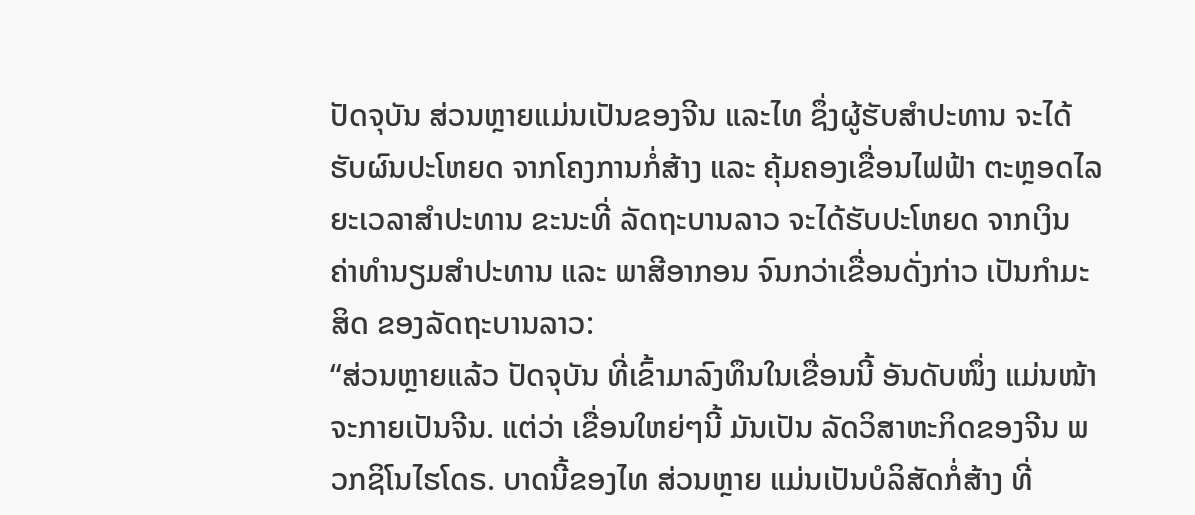ປັດຈຸບັນ ສ່ວນຫຼາຍແມ່ນເປັນຂອງຈີນ ແລະໄທ ຊຶ່ງຜູ້ຮັບສຳປະທານ ຈະໄດ້ຮັບຜົນປະໂຫຍດ ຈາກໂຄງການກໍ່ສ້າງ ແລະ ຄຸ້ມຄອງເຂື່ອນໄຟຟ້າ ຕະຫຼອດໄລຍະເວລາສຳປະທານ ຂະນະທີ່ ລັດຖະບານລາວ ຈະໄດ້ຮັບປະໂຫຍດ ຈາກເງິນ ຄ່າທຳນຽມສຳປະທານ ແລະ ພາສີອາກອນ ຈົນກວ່າເຂື່ອນດັ່ງກ່າວ ເປັນກຳມະສິດ ຂອງລັດຖະບານລາວ:
“ສ່ວນຫຼາຍແລ້ວ ປັດຈຸບັນ ທີ່ເຂົ້າມາລົງທຶນໃນເຂື່ອນນີ້ ອັນດັບໜຶ່ງ ແມ່ນໜ້າຈະກາຍເປັນຈີນ. ແຕ່ວ່າ ເຂື່ອນໃຫຍ່ໆນີ້ ມັນເປັນ ລັດວິສາຫະກິດຂອງຈີນ ພວກຊິໂນໄຮໂດຣ. ບາດນີ້ຂອງໄທ ສ່ວນຫຼາຍ ແມ່ນເປັນບໍລິສັດກໍ່ສ້າງ ທີ່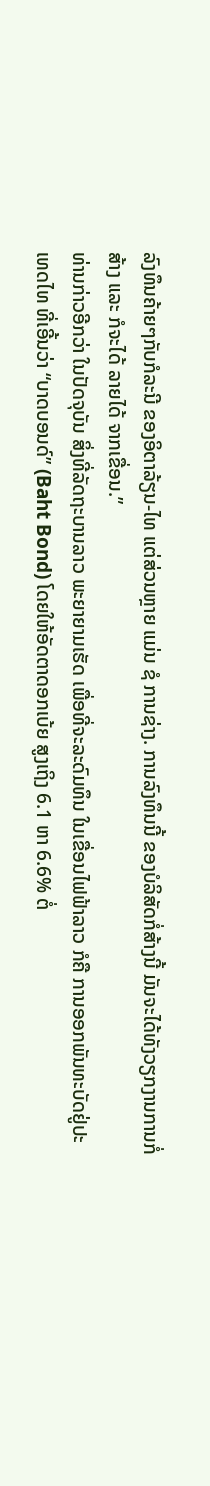ລົງທຶນຄ້າຍໆກັບກໍລະນີ ຂອງອິຕາລ້ຽນ-ໄທ ແຕ່ສ່ວນຫຼາຍ ແມ່ນ ຊໍ ການຊ່າງ. ການລົງທຶນນີ້ ຂອງບໍລິສັດກໍ່ສ້າງນີ້ ມັນຈະໄດ້ທັງວຽກງານການກໍ່ສ້າງ ແລະ ກໍຈະໄດ້ ລາຍໄດ້ ຈາກເຂື່ອນ.”
ທ່ານກ່າວອີກວ່າ ໃນປັດຈຸບັນ ສິ່ງທີ່ລັດຖະບານລາວ ພະຍາຍາມເຮັດ ເພື່ອທີ່ຈະລະດົມທຶນ ໃນເຂື່ອນໄຟຟ້າລາວ ກໍຄື ການອອກພັນທະບັດຢູ່ປະເທດໄທ ທີ່ເອີ້ນວ່າ “ບາດບອນດ໌” (Baht Bond) ໂດຍໃຫ້ອັດຕາດອກເບ້ຍ ສູງເຖິງ 6.1 ຫາ 6.6% ຕໍ່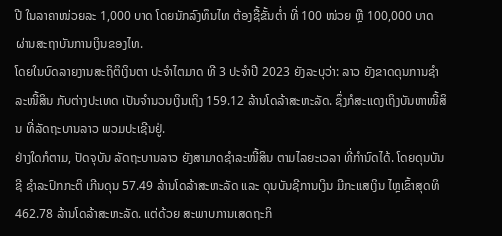ປີ ໃນລາຄາໜ່ວຍລະ 1,000 ບາດ ໂດຍນັກລົງທຶນໄທ ຕ້ອງຊື້ຂັ້ນຕ່ຳ ທີ່ 100 ໜ່ວຍ ຫຼື 100,000 ບາດ ຜ່ານສະຖາບັນການເງິນຂອງໄທ.
ໂດຍໃນບົດລາຍງານສະຖິຕິເງິນຕາ ປະຈຳໄຕມາດ ທີ 3 ປະຈຳປີ 2023 ຍັງລະບຸວ່າ: ລາວ ຍັງຂາດດຸນການຊຳລະໜີ້ສິນ ກັບຕ່າງປະເທດ ເປັນຈຳນວນເງິນເຖິງ 159.12 ລ້ານໂດລ້າສະຫະລັດ. ຊຶ່ງກໍສະແດງເຖິງບັນຫາໜີ້ສິນ ທີ່ລັດຖະບານລາວ ພວມປະເຊີນຢູ່.
ຢ່າງໃດກໍຕາມ, ປັດຈຸບັນ ລັດຖະບານລາວ ຍັງສາມາດຊຳລະໜີ້ສິນ ຕາມໄລຍະເວລາ ທີ່ກຳນົດໄດ້. ໂດຍດຸນບັນຊີ ຊຳລະປົກກະຕິ ເກີນດຸນ 57.49 ລ້ານໂດລ້າສະຫະລັດ ແລະ ດຸນບັນຊີການເງິນ ມີກະແສເງິນ ໄຫຼເຂົ້າສຸດທິ 462.78 ລ້ານໂດລ້າສະຫະລັດ. ແຕ່ດ້ວຍ ສະພາບການເສດຖະກິ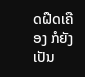ດຝືດເຄືອງ ກໍຍັງເປັນ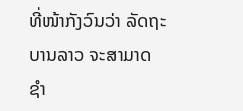ທີ່ໜ້າກັງວົນວ່າ ລັດຖະບານລາວ ຈະສາມາດ ຊຳ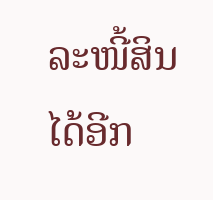ລະໜີ້ສິນ ໄດ້ອີກ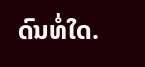ດົນທໍ່ໃດ.